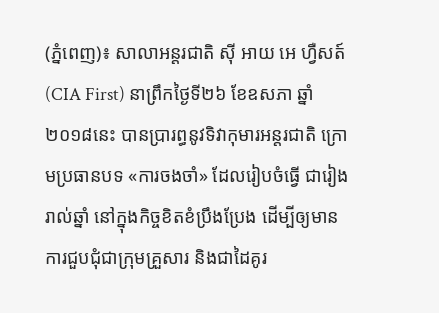(ភ្នំពេញ)៖ សាលាអន្ដរជាតិ ស៊ី អាយ អេ ហ្វឺសត៍ (CIA First) នាព្រឹកថ្ងៃទី២៦ ខែឧសភា ឆ្នាំ២០១៨នេះ បានប្រារព្ធនូវទិវាកុមារអន្តរជាតិ ក្រោមប្រធានបទ «ការចងចាំ» ដែលរៀបចំធ្វើ ជារៀងរាល់ឆ្នាំ នៅក្នុងកិច្ចខិតខំប្រឹងប្រែង ដើម្បីឲ្យមានការជួបជុំជាក្រុមគ្រួសារ និងជាដៃគូរ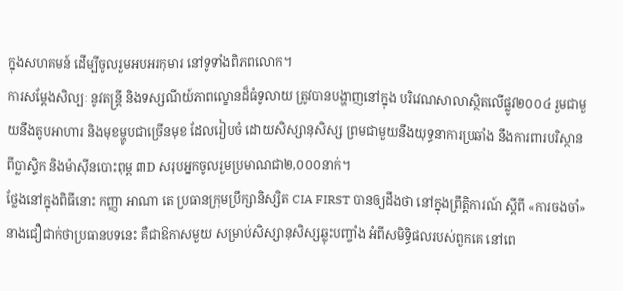ក្នុងសហគមន៍ ដើម្បីចូលរួមអបអរកុមារ នៅទូទាំងពិភពលោក។
ការសម្តែងសិល្បៈ នូវតន្រ្តី និងទស្សណីយ៍ភាពល្ខោនដ៏ធំទូលាយ ត្រូវបានបង្ហាញនៅក្នុង បរិវេណសាលាស្ថិតលើផ្លូវ២០០៤ រួមជាមួយនឹងតូបអាហារ និងមុខម្ហូបជាច្រើនមុខ ដែលរៀបចំ ដោយសិស្សានុសិស្ស ព្រមជាមួយនឹងយុទ្ធនាការប្រឆាំង នឹងការពារបរិស្ថានពីប្លាស្ទិក និងម៉ាស៊ីនបោះពុម្ព ៣D សរុបអ្នកចូលរួមប្រមាណជា២,០០០នាក់។
ថ្លែងនៅក្នុងពិធីនោះ កញ្ញា អាណា តេ ប្រធានក្រុមប្រឹក្សានិស្សិត CIA FIRST បានឲ្យដឹងថា នៅក្នុងព្រឹត្តិការណ៍ ស្តីពី «ការចងចាំ» នាងជឿជាក់ថាប្រធានបទនេះ គឺជាឱកាសមួយ សម្រាប់សិស្សានុសិស្សឆ្លុះបញ្ចាំង អំពីសមិទ្ធិផលរបស់ពួកគេ នៅពេ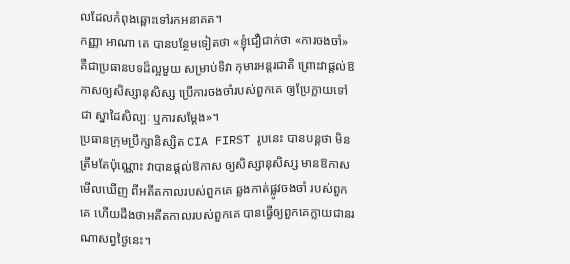លដែលកំពុងឆ្ពោះទៅរកអនាគត។
កញ្ញា អាណា តេ បានបន្ថែមទៀតថា «ខ្ញុំជឿជាក់ថា «ការចងចាំ» គឺជាប្រធានបទដ៏ល្អមួយ សម្រាប់ទិវា កុមារអន្តរជាតិ ព្រោះវាផ្តល់ឱកាសឲ្យសិស្សានុសិស្ស ប្រើការចងចាំរបស់ពួកគេ ឲ្យប្រែក្លាយទៅជា ស្នាដៃសិល្បៈ ឬការសម្តែង»។
ប្រធានក្រុមប្រឹក្សានិស្សិត CIA FIRST រូបនេះ បានបន្ដថា មិនត្រឹមតែប៉ុណ្ណោះ វាបានផ្តល់ឱកាស ឲ្យសិស្សានុសិស្ស មានឱកាសមើលឃើញ ពីអតីតកាលរបស់ពួកគេ ឆ្លងកាត់ផ្លូវចងចាំ របស់ពួកគេ ហើយដឹងថាអតីតកាលរបស់ពួកគេ បានធ្វើឲ្យពួកគេក្លាយជានរណាសព្វថ្ងៃនេះ។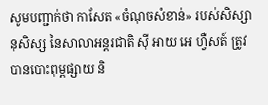សូមបញ្ជាក់ថា កាសែត «ចំណុចសំខាន់» របស់សិស្សានុសិស្ស នៃសាលាអន្តរជាតិ ស៊ី អាយ អេ ហ្វឺសត៍ ត្រូវបានបោះពុម្ពផ្សាយ និ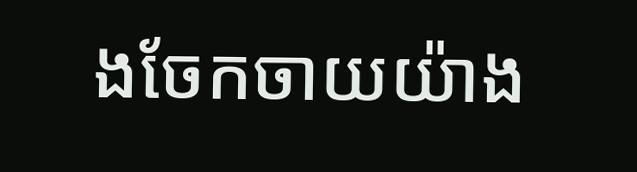ងចែកចាយយ៉ាង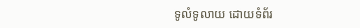ទូលំទូលាយ ដោយទំព័រ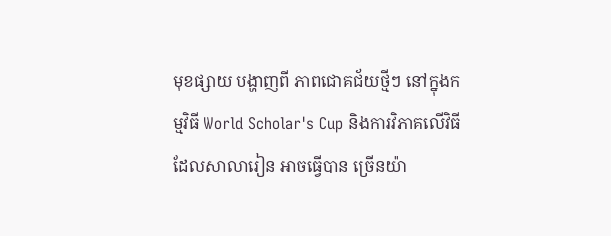មុខផ្សាយ បង្ហាញពី ភាពជោគជ័យថ្មីៗ នៅក្នុងកម្មវិធី World Scholar's Cup និងការវិភាគលើវិធី ដែលសាលារៀន អាចធ្វើបាន ច្រើនយ៉ា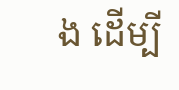ង ដើម្បី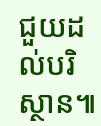ជួយដល់បរិស្ថាន៕